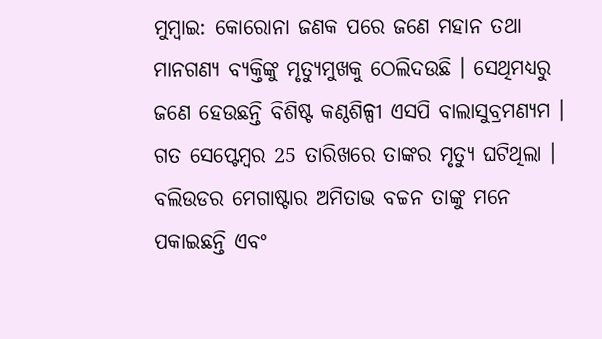ମୁମ୍ବାଇ: କୋରୋନା ଜଣକ ପରେ ଜଣେ ମହାନ ତଥା ମାନଗଣ୍ୟ ବ୍ୟକ୍ତିଙ୍କୁ ମୃତ୍ୟୁମୁଖକୁ ଠେଲିଦଉଛି । ସେଥିମଧ୍ୟରୁ ଜଣେ ହେଉଛନ୍ତି ବିଶିଷ୍ଟ କଣ୍ଠଶିଳ୍ପୀ ଏସପି ବାଲାସୁବ୍ରମଣ୍ୟମ । ଗତ ସେପ୍ଟେମ୍ବର 25 ତାରିଖରେ ତାଙ୍କର ମୃତ୍ୟୁ ଘଟିଥିଲା । ବଲିଉଡର ମେଗାଷ୍ଟାର ଅମିତାଭ ବଚ୍ଚନ ତାଙ୍କୁ ମନେ ପକାଇଛନ୍ତି ଏବଂ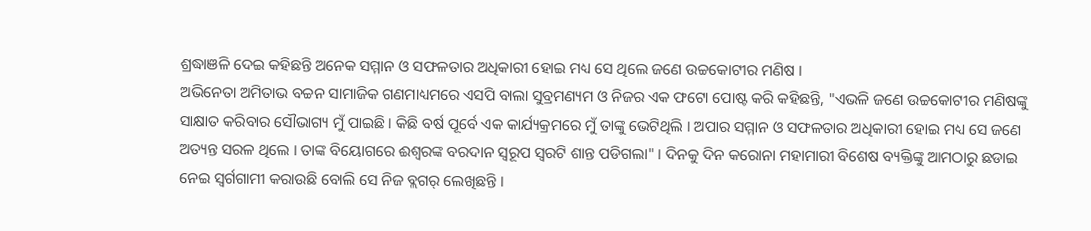ଶ୍ରଦ୍ଧାଞଳି ଦେଇ କହିଛନ୍ତି ଅନେକ ସମ୍ମାନ ଓ ସଫଳତାର ଅଧିକାରୀ ହୋଇ ମଧ୍ୟ ସେ ଥିଲେ ଜଣେ ଉଚ୍ଚକୋଟୀର ମଣିଷ ।
ଅଭିନେତା ଅମିତାଭ ବଚ୍ଚନ ସାମାଜିକ ଗଣମାଧ୍ୟମରେ ଏସପି ବାଲା ସୁବ୍ରମଣ୍ୟମ ଓ ନିଜର ଏକ ଫଟୋ ପୋଷ୍ଟ କରି କହିଛନ୍ତି, "ଏଭଳି ଜଣେ ଉଚ୍ଚକୋଟୀର ମଣିଷଙ୍କୁ ସାକ୍ଷାତ କରିବାର ସୌଭାଗ୍ୟ ମୁଁ ପାଇଛି । କିଛି ବର୍ଷ ପୂର୍ବେ ଏକ କାର୍ଯ୍ୟକ୍ରମରେ ମୁଁ ତାଙ୍କୁ ଭେଟିଥିଲି । ଅପାର ସମ୍ମାନ ଓ ସଫଳତାର ଅଧିକାରୀ ହୋଇ ମଧ୍ୟ ସେ ଜଣେ ଅତ୍ୟନ୍ତ ସରଳ ଥିଲେ । ତାଙ୍କ ବିୟୋଗରେ ଈଶ୍ବରଙ୍କ ବରଦାନ ସ୍ବରୂପ ସ୍ବରଟି ଶାନ୍ତ ପଡିଗଲା" । ଦିନକୁ ଦିନ କରୋନା ମହାମାରୀ ବିଶେଷ ବ୍ୟକ୍ତିଙ୍କୁ ଆମଠାରୁ ଛଡାଇ ନେଇ ସ୍ବର୍ଗଗାମୀ କରାଉଛି ବୋଲି ସେ ନିଜ ବ୍ଲଗର୍ ଲେଖିଛନ୍ତି ।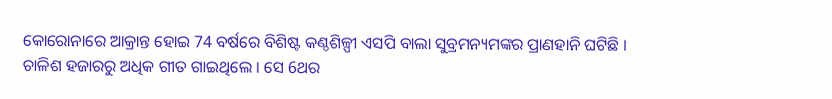କୋରୋନାରେ ଆକ୍ରାନ୍ତ ହୋଇ 74 ବର୍ଷରେ ବିଶିଷ୍ଟ କଣ୍ଠଶିଳ୍ପୀ ଏସପି ବାଲା ସୁବ୍ରମନ୍ୟମଙ୍କର ପ୍ରାଣହାନି ଘଟିଛି । ଚାଳିଶ ହଜାରରୁ ଅଧିକ ଗୀତ ଗାଇଥିଲେ । ସେ 6ଥର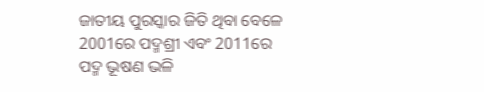ଜାତୀୟ ପୁରସ୍କାର ଜିତି ଥିବା ବେଳେ 2001ରେ ପଦ୍ମଶ୍ରୀ ଏବଂ 2011ରେ ପଦ୍ମ ଭୂଷଣ ଭଳି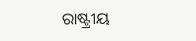ରାଷ୍ଟ୍ରୀୟ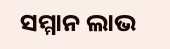ସମ୍ମାନ ଲାଭ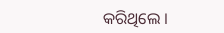କରିଥିଲେ ।